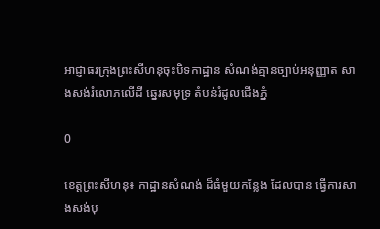អាជ្ញាធរក្រុងព្រះសីហនុចុះបិទកាដ្ឋាន សំណង់គ្មានច្បាប់អនុញ្ញាត សាងសង់រំលោភលើដី ឆ្នេរសមុទ្រ តំបន់រំដូលជើងភ្នំ

0

ខេត្តព្រះសីហនុ៖ កាដ្ឋានសំណង់ ដ៏ធំមួយកន្លែង ដែលបាន ធ្វើការសាងសង់បុ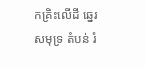កគ្រិះលើដី ឆ្នេរសមុទ្រ តំបន់ រំ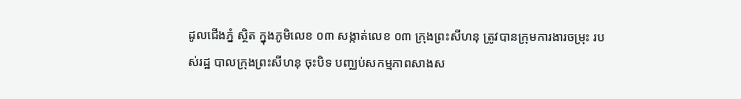ដូលជើងភ្នំ ស្ថិត ក្នុងភូមិលេខ ០៣ សង្កាត់លេខ ០៣ ក្រុងព្រះសីហនុ ត្រូវបានក្រុមការងារចម្រុះ របស់រដ្ឋ បាលក្រុងព្រះសីហនុ ចុះបិទ បញ្ឈប់សកម្មភាពសាងស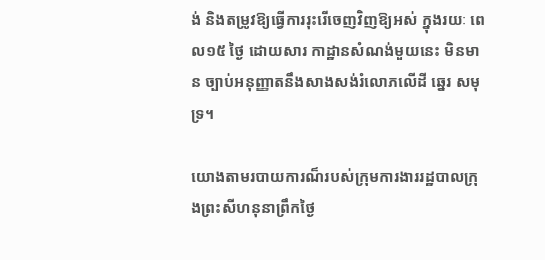ង់ និងតម្រូវឱ្យធ្វើការរុះរើចេញវិញឱ្យអស់ ក្នុងរយៈ ពេល១៥ ថ្ងៃ ដោយសារ កាដ្ឋានសំណង់មួយនេះ មិនមាន ច្បាប់អនុញ្ញាតនឹងសាងសង់រំលោភលើដី ឆ្នេរ សមុទ្រ។

យោងតាមរបាយការណ៏របស់ក្រុមការងាររដ្ឋបាលក្រុងព្រះសីហនុនាព្រឹកថ្ងៃ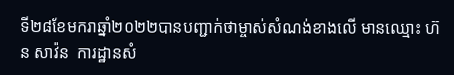ទី២៨ខែមករាឆ្នាំ២០២២បានបញ្ជាក់ថាម្ចាស់សំណង់ខាងលើ មានឈ្មោះ ហ៊ន សាវ៉ន  ការដ្ឋានសំ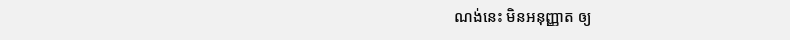ណង់នេះ មិនអនុញ្ញាត ឲ្យ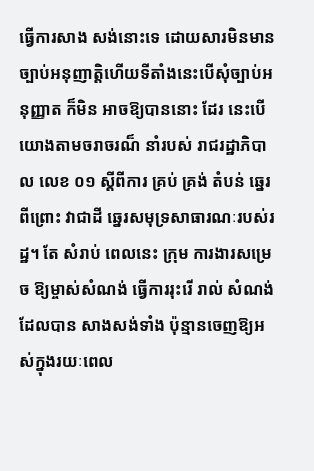ធ្វើការសាង សង់នោះទេ ដោយសារមិនមានច្បាប់អនុញាត្តិហើយទីតាំងនេះបើសុំច្បាប់អនុញ្ញាត ក៏មិន អាចឱ្យបាននោះ ដែរ នេះបើយោងតាមចរាចរណ៏ នាំរបស់ រាជរដ្ឋាភិបាល លេខ ០១ ស្តីពីការ គ្រប់ គ្រង់ តំបន់ ឆ្នេរ ពីព្រោះ វាជាដី ឆ្នេរសមុទ្រសាធារណៈរបស់រដ្ឋ។ តែ សំរាប់ ពេលនេះ ក្រុម ការងារសម្រេច ឱ្យម្ចាស់សំណង់ ធ្វើការរុះរើ រាល់ សំណង់ ដែលបាន សាងសង់ទាំង ប៉ុន្មានចេញឱ្យអស់ក្នុងរយៈពេល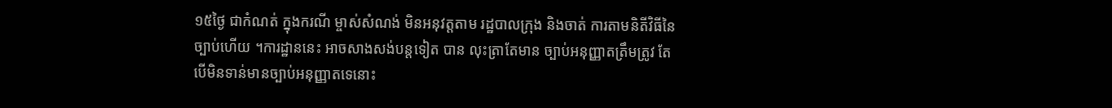១៥ថ្ងៃ ជាកំណត់ ក្នុងករណី ម្ចាស់សំណង់ មិនអនុវត្តតាម រដ្ឋបាលក្រុង និងចាត់ ការតាមនិតីវិធីនៃច្បាប់ហើយ ។ការដ្ឋាននេះ អាចសាងសង់បន្តទៀត បាន លុះត្រាតែមាន ច្បាប់អនុញ្ញាតត្រឹមត្រូវ តែបើមិនទាន់មានច្បាប់អនុញ្ញាតទេនោះ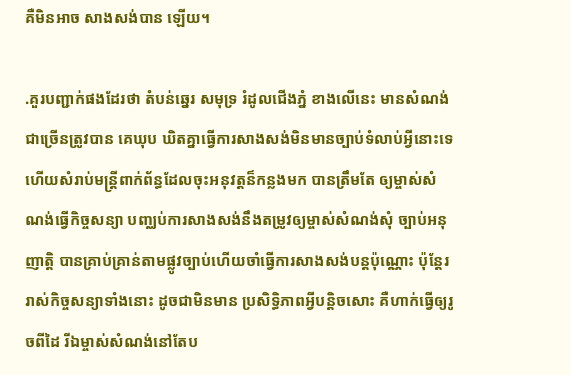គឺមិនអាច សាងសង់បាន ឡើយ។

.គួរបញ្ជាក់ផងដែរថា តំបន់ឆ្នេរ សមុទ្រ រំដូលជើងភ្នំ ខាងលើនេះ មានសំណង់ជាច្រើនត្រូវបាន គេឃុប ឃិតគ្នាធ្វើការសាងសង់មិនមានច្បាប់ទំលាប់អ្វីនោះទេ ហើយសំរាប់មន្រ្តីពាក់ព័ន្ធដែលចុះអនុវត្តន៏កន្លងមក បានត្រឹមតែ ឲ្យម្ចាស់សំណង់ធ្វើកិច្ចសន្យា បញ្ឈប់ការសាងសង់នឹងតម្រូវឲ្យម្ចាស់សំណង់សុំ ច្បាប់អនុញាត្តិ បានគ្រាប់គ្រាន់តាមផ្លូវច្បាប់ហើយចាំធ្វើការសាងសង់បន្តប៉ុណ្ណោះ ប៉ុន្តែររាស់កិច្ចសន្យាទាំងនោះ ដូចជាមិនមាន ប្រសិទ្ធិភាពអ្វីបន្តិចសោះ គឺហាក់ធ្វើឲ្យរូចពីដៃ រីឯម្ចាស់សំណង់នៅតែប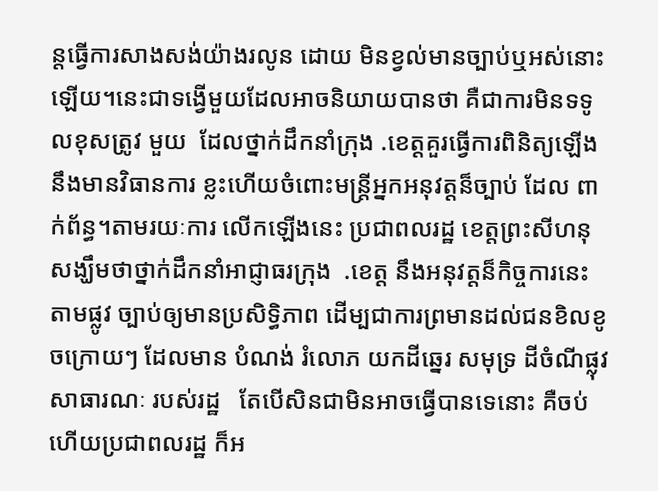ន្តធ្វើការសាងសង់យ៉ាងរលូន ដោយ មិនខ្វល់មានច្បាប់ឬអស់នោះឡើយ។នេះជាទង្វើមួយដែលអាចនិយាយបានថា គឺជាការមិនទទូលខុសត្រូវ មួយ  ដែលថ្នាក់ដឹកនាំក្រុង .ខេត្តគួរធ្វើការពិនិត្យឡើងនឹងមានវិធានការ ខ្លះហើយចំពោះមន្រ្តីអ្នកអនុវត្តន៏ច្បាប់ ដែល ពាក់ព័ន្ធ។តាមរយៈការ លើកឡើងនេះ ប្រជាពលរដ្ឋ ខេត្តព្រះសីហនុ សង្ឃឹមថាថ្នាក់ដឹកនាំអាជ្ញាធរក្រុង  .ខេត្ត នឹងអនុវត្តន៏កិច្ចការនេះតាមផ្លូវ ច្បាប់ឲ្យមានប្រសិទ្ធិភាព ដើម្បជាការព្រមានដល់ជនខិលខូចក្រោយៗ ដែលមាន បំណង់ រំលោភ យកដីឆ្នេរ សមុទ្រ ដីចំណីផ្លុវសាធារណៈ របស់រដ្ឋ   តែបើសិនជាមិនអាចធ្វើបានទេនោះ គឺចប់ ហើយប្រជាពលរដ្ឋ ក៏អ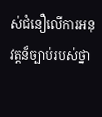ស់ជំនឿលើការអនុវត្តន៏ច្បាប់របស់ថ្នា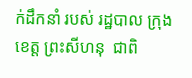ក់ដឹកនាំ របស់ រដ្ឋបាល ក្រុង ខេត្ត ព្រះសីហនុ  ជាពិ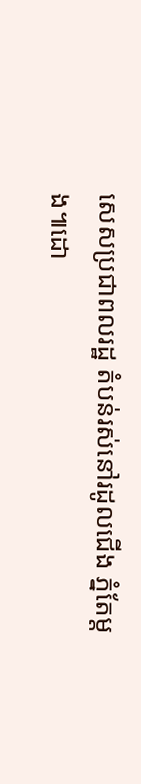សេសប្រជាពលរដ្ឋ តំបន់រស់នៅរដូលជើង ភ្នំតែម្តង៕ដោ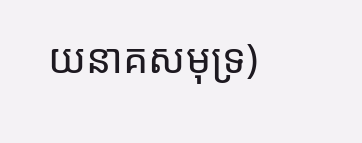យនាគសមុទ្រ)